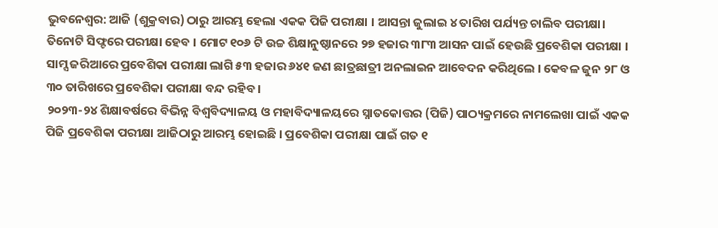ଭୁବନେଶ୍ବର: ଆଜି (ଶୁକ୍ରବାର) ଠାରୁ ଆରମ୍ଭ ହେଲା ଏକକ ପିଜି ପରୀକ୍ଷା । ଆସନ୍ତା ଜୁଲାଇ ୪ ତାରିଖ ପର୍ଯ୍ୟନ୍ତ ଚାଲିବ ପରୀକ୍ଷା। ତିନୋଟି ସିଫ୍ଟରେ ପରୀକ୍ଷା ହେବ । ମୋଟ ୧୦୬ ଟି ଉଚ୍ଚ ଶିକ୍ଷାନୁଷ୍ଠାନରେ ୨୭ ହଜାର ୩୮୩ ଆସନ ପାଇଁ ହେଉଛି ପ୍ରବେଶିକା ପରୀକ୍ଷା । ସାମ୍ସ ଜରିଆରେ ପ୍ରବେଶିକା ପରୀକ୍ଷା ଲାଗି ୫୩ ହଜାର ୬୪୧ ଜଣ ଛାତ୍ରଛାତ୍ରୀ ଅନଲାଇନ ଆବେଦନ କରିଥିଲେ । କେବଳ ଜୁନ ୨୮ ଓ ୩୦ ତାରିଖରେ ପ୍ରବେଶିକା ପରୀକ୍ଷା ବନ୍ଦ ରହିବ ।
୨୦୨୩-୨୪ ଶିକ୍ଷାବର୍ଷରେ ବିଭିନ୍ନ ବିଶ୍ବବିଦ୍ୟାଳୟ ଓ ମହାବିଦ୍ୟାଳୟରେ ସ୍ନାତକୋତ୍ତର (ପିଜି) ପାଠ୍ୟକ୍ରମରେ ନାମଲେଖା ପାଇଁ ଏକକ ପିଜି ପ୍ରବେଶିକା ପରୀକ୍ଷା ଆଜିଠାରୁ ଆରମ୍ଭ ହୋଇଛି । ପ୍ରବେଶିକା ପରୀକ୍ଷା ପାଇଁ ଗତ ୧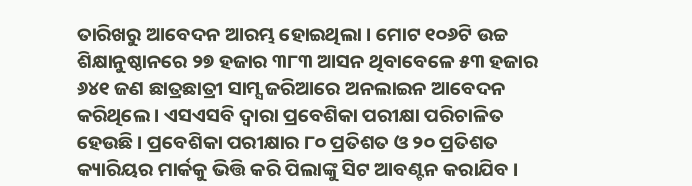ତାରିଖରୁ ଆବେଦନ ଆରମ୍ଭ ହୋଇଥିଲା । ମୋଟ ୧୦୬ଟି ଉଚ୍ଚ ଶିକ୍ଷାନୁଷ୍ଠାନରେ ୨୭ ହଜାର ୩୮୩ ଆସନ ଥିବାବେଳେ ୫୩ ହଜାର ୬୪୧ ଜଣ ଛାତ୍ରଛାତ୍ରୀ ସାମ୍ସ ଜରିଆରେ ଅନଲାଇନ ଆବେଦନ କରିଥିଲେ । ଏସଏସବି ଦ୍ୱାରା ପ୍ରବେଶିକା ପରୀକ୍ଷା ପରିଚାଳିତ ହେଉଛି । ପ୍ରବେଶିକା ପରୀକ୍ଷାର ୮୦ ପ୍ରତିଶତ ଓ ୨୦ ପ୍ରତିଶତ କ୍ୟାରିୟର ମାର୍କକୁ ଭିତ୍ତି କରି ପିଲାଙ୍କୁ ସିଟ ଆବଣ୍ଟନ କରାଯିବ ।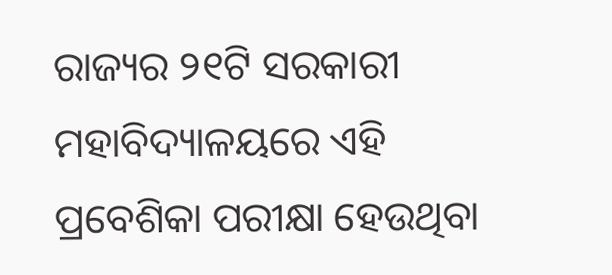ରାଜ୍ୟର ୨୧ଟି ସରକାରୀ ମହାବିଦ୍ୟାଳୟରେ ଏହି ପ୍ରବେଶିକା ପରୀକ୍ଷା ହେଉଥିବା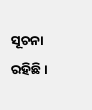ସୂଚନା ରହିଛି ।